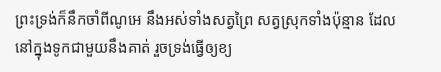ព្រះទ្រង់ក៏នឹកចាំពីណូអេ នឹងអស់ទាំងសត្វព្រៃ សត្វស្រុកទាំងប៉ុន្មាន ដែលនៅក្នុងទូកជាមួយនឹងគាត់ រួចទ្រង់ធ្វើឲ្យខ្យ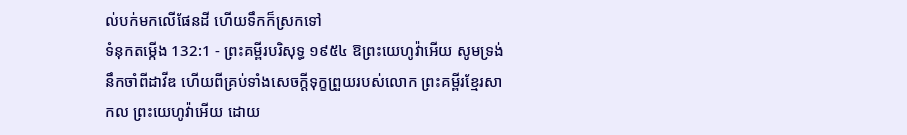ល់បក់មកលើផែនដី ហើយទឹកក៏ស្រកទៅ
ទំនុកតម្កើង 132:1 - ព្រះគម្ពីរបរិសុទ្ធ ១៩៥៤ ឱព្រះយេហូវ៉ាអើយ សូមទ្រង់នឹកចាំពីដាវីឌ ហើយពីគ្រប់ទាំងសេចក្ដីទុក្ខព្រួយរបស់លោក ព្រះគម្ពីរខ្មែរសាកល ព្រះយេហូវ៉ាអើយ ដោយ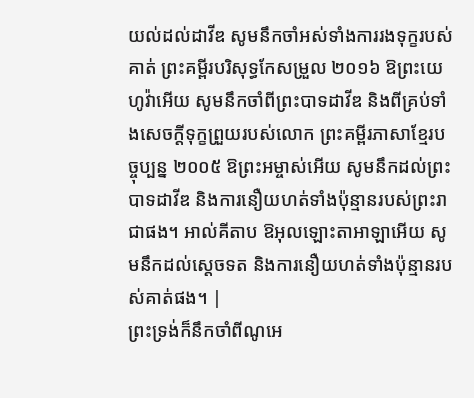យល់ដល់ដាវីឌ សូមនឹកចាំអស់ទាំងការរងទុក្ខរបស់គាត់ ព្រះគម្ពីរបរិសុទ្ធកែសម្រួល ២០១៦ ឱព្រះយេហូវ៉ាអើយ សូមនឹកចាំពីព្រះបាទដាវីឌ និងពីគ្រប់ទាំងសេចក្ដីទុក្ខព្រួយរបស់លោក ព្រះគម្ពីរភាសាខ្មែរបច្ចុប្បន្ន ២០០៥ ឱព្រះអម្ចាស់អើយ សូមនឹកដល់ព្រះបាទដាវីឌ និងការនឿយហត់ទាំងប៉ុន្មានរបស់ព្រះរាជាផង។ អាល់គីតាប ឱអុលឡោះតាអាឡាអើយ សូមនឹកដល់ស្តេចទត និងការនឿយហត់ទាំងប៉ុន្មានរបស់គាត់ផង។ |
ព្រះទ្រង់ក៏នឹកចាំពីណូអេ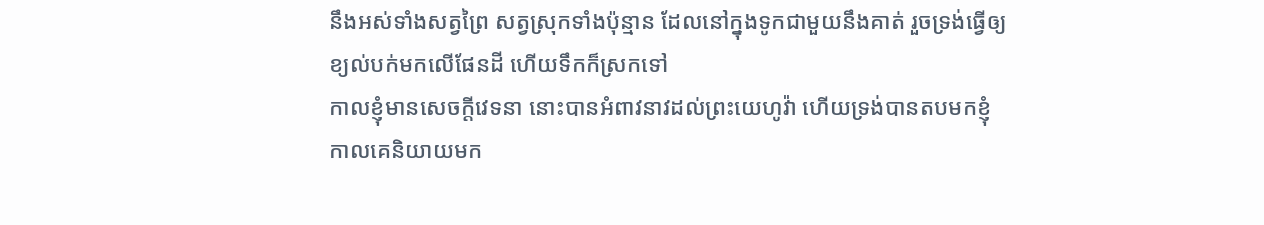នឹងអស់ទាំងសត្វព្រៃ សត្វស្រុកទាំងប៉ុន្មាន ដែលនៅក្នុងទូកជាមួយនឹងគាត់ រួចទ្រង់ធ្វើឲ្យខ្យល់បក់មកលើផែនដី ហើយទឹកក៏ស្រកទៅ
កាលខ្ញុំមានសេចក្ដីវេទនា នោះបានអំពាវនាវដល់ព្រះយេហូវ៉ា ហើយទ្រង់បានតបមកខ្ញុំ
កាលគេនិយាយមក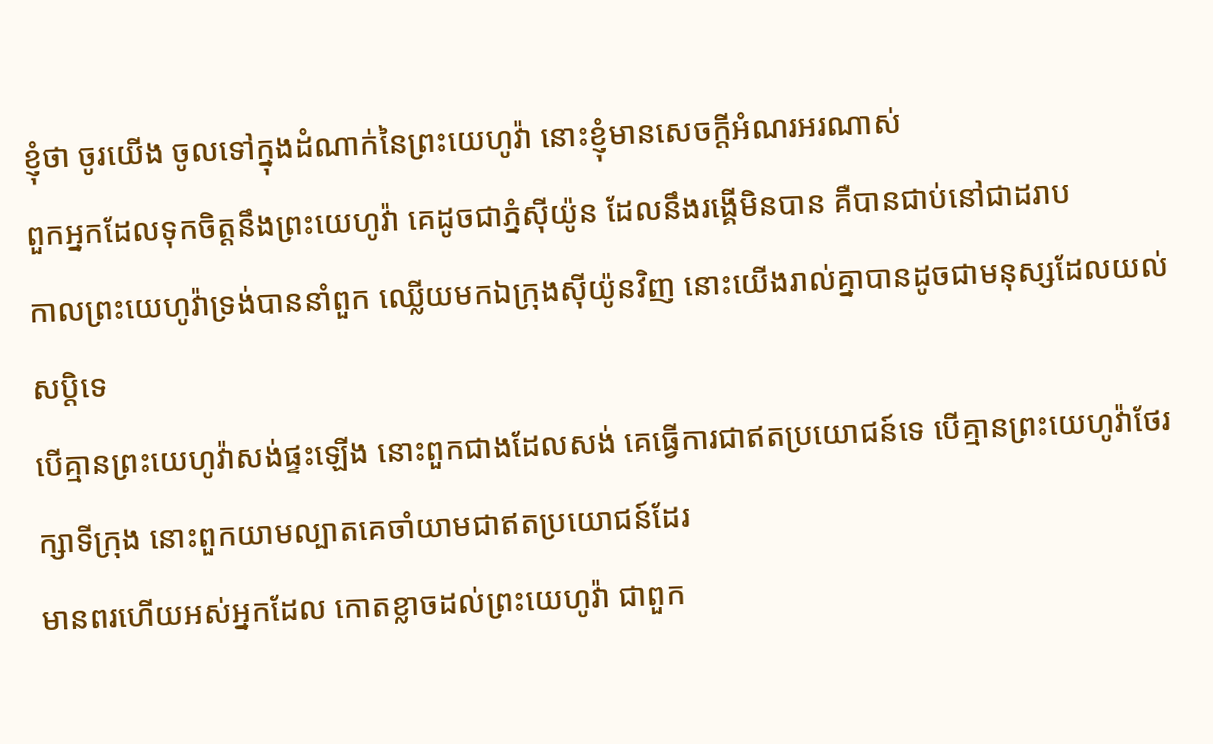ខ្ញុំថា ចូរយើង ចូលទៅក្នុងដំណាក់នៃព្រះយេហូវ៉ា នោះខ្ញុំមានសេចក្ដីអំណរអរណាស់
ពួកអ្នកដែលទុកចិត្តនឹងព្រះយេហូវ៉ា គេដូចជាភ្នំស៊ីយ៉ូន ដែលនឹងរង្គើមិនបាន គឺបានជាប់នៅជាដរាប
កាលព្រះយេហូវ៉ាទ្រង់បាននាំពួក ឈ្លើយមកឯក្រុងស៊ីយ៉ូនវិញ នោះយើងរាល់គ្នាបានដូចជាមនុស្សដែលយល់សប្តិទេ
បើគ្មានព្រះយេហូវ៉ាសង់ផ្ទះឡើង នោះពួកជាងដែលសង់ គេធ្វើការជាឥតប្រយោជន៍ទេ បើគ្មានព្រះយេហូវ៉ាថែរក្សាទីក្រុង នោះពួកយាមល្បាតគេចាំយាមជាឥតប្រយោជន៍ដែរ
មានពរហើយអស់អ្នកដែល កោតខ្លាចដល់ព្រះយេហូវ៉ា ជាពួក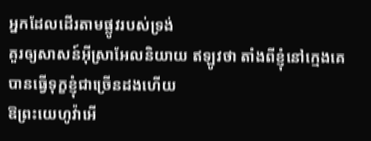អ្នកដែលដើរតាមផ្លូវរបស់ទ្រង់
គួរឲ្យសាសន៍អ៊ីស្រាអែលនិយាយ ឥឡូវថា តាំងពីខ្ញុំនៅក្មេងគេបានធ្វើទុក្ខខ្ញុំជាច្រើនដងហើយ
ឱព្រះយេហូវ៉ាអើ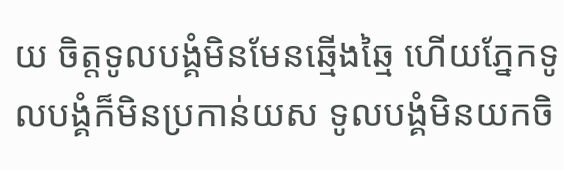យ ចិត្តទូលបង្គំមិនមែនឆ្មើងឆ្មៃ ហើយភ្នែកទូលបង្គំក៏មិនប្រកាន់យស ទូលបង្គំមិនយកចិ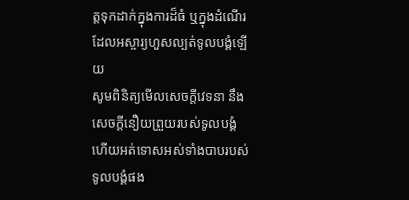ត្តទុកដាក់ក្នុងការដ៏ធំ ឬក្នុងដំណើរដែលអស្ចារ្យហួសល្បត់ទូលបង្គំឡើយ
សូមពិនិត្យមើលសេចក្ដីវេទនា នឹងសេចក្ដីនឿយព្រួយរបស់ទូលបង្គំ ហើយអត់ទោសអស់ទាំងបាបរបស់ទូលបង្គំផង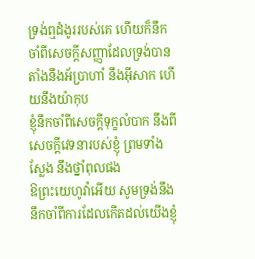ទ្រង់ឮដំងូររបស់គេ ហើយក៏នឹកចាំពីសេចក្ដីសញ្ញាដែលទ្រង់បានតាំងនឹងអ័ប្រាហាំ នឹងអ៊ីសាក ហើយនឹងយ៉ាកុប
ខ្ញុំនឹកចាំពីសេចក្ដីទុក្ខលំបាក នឹងពីសេចក្ដីវេទនារបស់ខ្ញុំ ព្រមទាំងស្លែង នឹងថ្នាំពុលផង
ឱព្រះយេហូវ៉ាអើយ សូមទ្រង់នឹងនឹកចាំពីការដែលកើតដល់យើងខ្ញុំ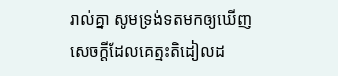រាល់គ្នា សូមទ្រង់ទតមកឲ្យឃើញសេចក្ដីដែលគេត្មះតិដៀលដ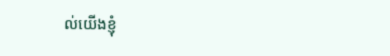ល់យើងខ្ញុំ